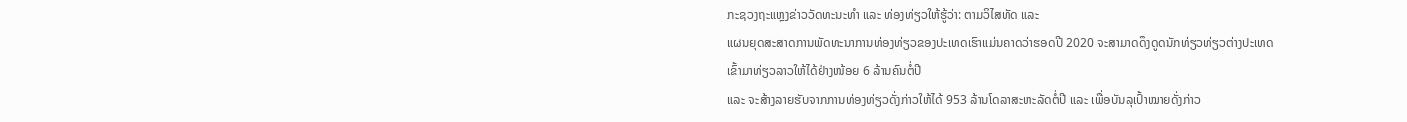ກະຊວງຖະແຫຼງຂ່າວວັດທະນະທຳ ແລະ ທ່ອງທ່ຽວໃຫ້ຮູ້ວ່າ: ຕາມວິໄສທັດ ແລະ
ແຜນຍຸດສະສາດການພັດທະນາການທ່ອງທ່ຽວຂອງປະເທດເຮົາແມ່ນຄາດວ່າຮອດປີ 2020 ຈະສາມາດດຶງດູດນັກທ່ຽວທ່ຽວຕ່າງປະເທດ
ເຂົ້າມາທ່ຽວລາວໃຫ້ໄດ້ຢ່າງໜ້ອຍ 6 ລ້ານຄົນຕໍ່ປີ
ແລະ ຈະສ້າງລາຍຮັບຈາກການທ່ອງທ່ຽວດັ່ງກ່າວໃຫ້ໄດ້ 953 ລ້ານໂດລາສະຫະລັດຕໍ່ປີ ແລະ ເພື່ອບັນລຸເປົ້າໝາຍດັ່ງກ່າວ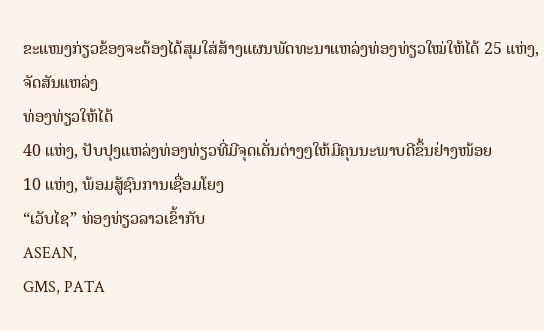ຂະແໜງກ່ຽວຂ້ອງຈະຕ້ອງໄດ້ສຸມໃສ່ສ້າງແຜນພັດທະນາແຫລ່ງທ່ອງທ່ຽວໃໝ່ໃຫ້ໄດ້ 25 ແຫ່ງ, ຈັດສັນແຫລ່ງ
ທ່ອງທ່ຽວໃຫ້ໄດ້
40 ແຫ່ງ, ປັບປຸງແຫລ່ງທ່ອງທ່ຽວທີ່ມີຈຸດເດັ່ນຕ່າງໆໃຫ້ມີຄຸນນະພາບດີຂຶ້ນຢ່າງໜ້ອຍ
10 ແຫ່ງ, ພ້ອມສູ້ຊົນການເຊື່ອມໂຍງ
“ເວັບໄຊ” ທ່ອງທ່ຽວລາວເຂົ້າກັບ
ASEAN,
GMS, PATA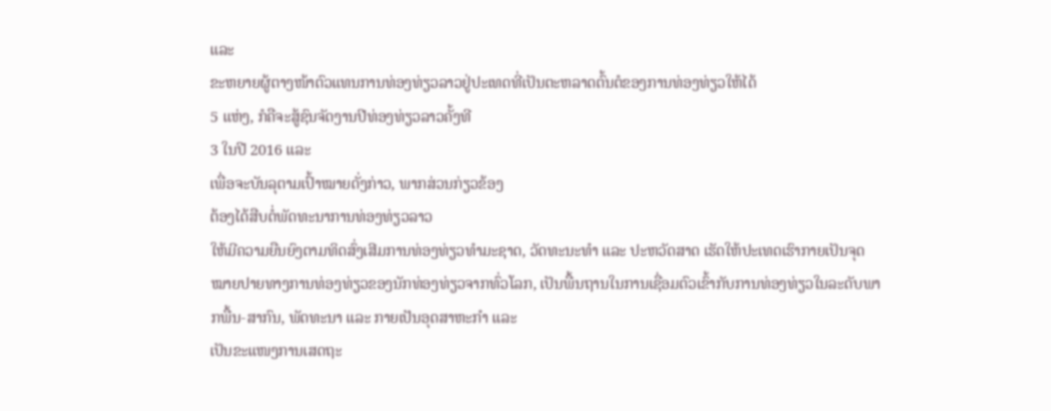ແລະ
ຂະຫຍາຍຜູ້ຕາງໜ້າຕົວແທນການທ່ອງທ່ຽວລາວຢູ່ປະເທດທີ່ເປັນຕະຫລາດຕົ້ນຕໍຂອງການທ່ອງທ່ຽວໃຫ້ໄດ້
5 ແຫ່ງ, ກໍຄືຈະສູ້ຊົນຈັດງານປີທ່ອງທ່ຽວລາວຄັ້ງທີ
3 ໃນປີ 2016 ແລະ
ເພື່ອຈະບັນລຸຕາມເປົ້າໝາຍດັ່ງກ່າວ, ພາກສ່ວນກ່ຽວຂ້ອງ
ຕ້ອງໄດ້ສືບຕໍ່ພັດທະນາການທ່ອງທ່ຽວລາວ
ໃຫ້ມີຄວາມຍືນຍົງຕາມທິດສົ່ງເສີມການທ່ອງທ່ຽວທຳມະຊາດ, ວັດທະນະທຳ ແລະ ປະຫວັດສາດ ເຮັດໃຫ້ປະເທດເຮົາກາຍເປັນຈຸດໝາຍປາຍທາງການທ່ອງທ່ຽວຂອງນັກທ່ອງທ່ຽວຈາກທົ່ວໂລກ, ເປັນພື້ນຖານໃນການເຊື່ອມຕົວເຂົ້າກັບການທ່ອງທ່ຽວໃນລະດັບພາກພື້ນ-ສາກົນ, ພັດທະນາ ແລະ ກາຍເປັນອຸດສາຫະກຳ ແລະ
ເປັນຂະແໜງການເສດຖະ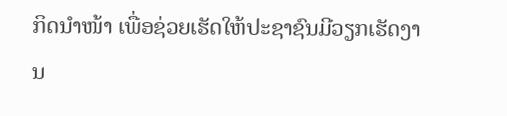ກິດນຳໜ້າ ເພື່ອຊ່ວຍເຮັດໃຫ້ປະຊາຊົນມີວຽກເຮັດງານ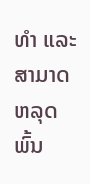ທຳ ແລະ
ສາມາດຫລຸດພົ້ນ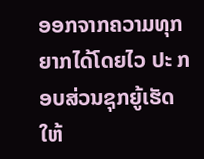ອອກຈາກຄວາມທຸກຍາກໄດ້ໂດຍໄວ ປະ ກອບສ່ວນຊຸກຍູ້ເຮັດໃຫ້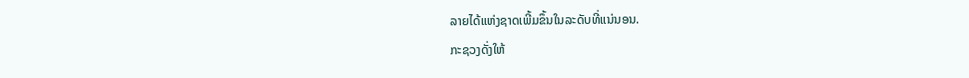ລາຍໄດ້ແຫ່ງຊາດເພີ້ມຂຶ້ນໃນລະດັບທີ່ແນ່ນອນ.
ກະຊວງດັ່ງໃຫ້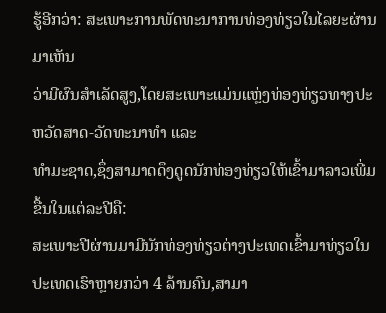ຮູ້ອີກວ່າ: ສະເພາະການພັດທະນາການທ່ອງທ່ຽວໃນໄລຍະຜ່ານມາເຫັນ
ວ່າມີຜົນສຳເລັດສູງ,ໂດຍສະເພາະແມ່ນແຫຼ່ງທ່ອງທ່ຽວທາງປະຫວັດສາດ-ວັດທະນາທຳ ແລະ
ທຳມະຊາດ,ຊຶ່ງສາມາດດຶງດູດນັກທ່ອງທ່ຽວໃຫ້ເຂົ້າມາລາວເພີ່ມຂື້ນໃນແຕ່ລະປີຄື:
ສະເພາະປີຜ່ານມາມີນັກທ່ອງທ່ຽວຕ່າງປະເທດເຂົ້າມາທ່ຽວໃນປະເທດເຮົາຫຼາຍກວ່າ 4 ລ້ານຄົນ,ສາມາ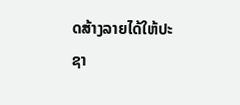ດສ້າງລາຍໄດ້ໃຫ້ປະຊາ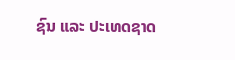ຊົນ ແລະ ປະເທດຊາດ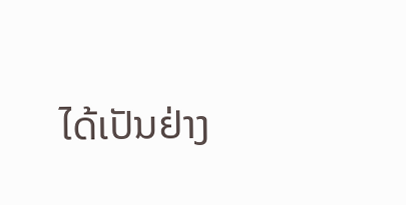ໄດ້ເປັນຢ່າງ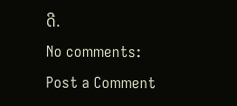ດີ.
No comments:
Post a Comment